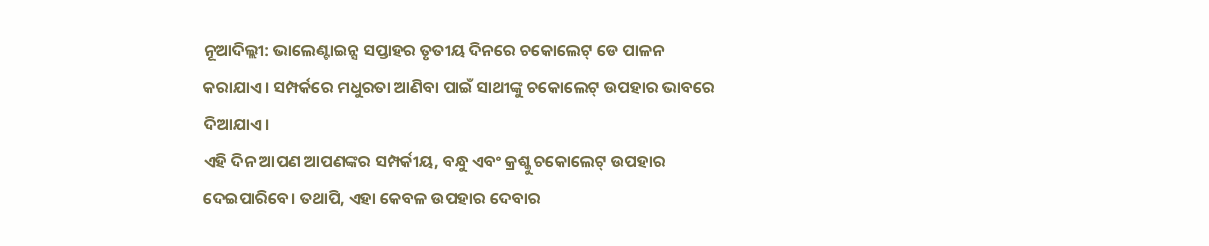ନୂଆଦିଲ୍ଲୀ: ଭାଲେଣ୍ଟାଇନ୍ସ ସପ୍ତାହର ତୃତୀୟ ଦିନରେ ଚକୋଲେଟ୍ ଡେ ପାଳନ କରାଯାଏ। ସମ୍ପର୍କରେ ମଧୁରତା ଆଣିବା ପାଇଁ ସାଥୀଙ୍କୁ ଚକୋଲେଟ୍ ଉପହାର ଭାବରେ ଦିଆଯାଏ।
ଏହି ଦିନ ଆପଣ ଆପଣଙ୍କର ସମ୍ପର୍କୀୟ, ବନ୍ଧୁ ଏବଂ କ୍ରଶ୍କୁ ଚକୋଲେଟ୍ ଉପହାର ଦେଇପାରିବେ। ତଥାପି, ଏହା କେବଳ ଉପହାର ଦେବାର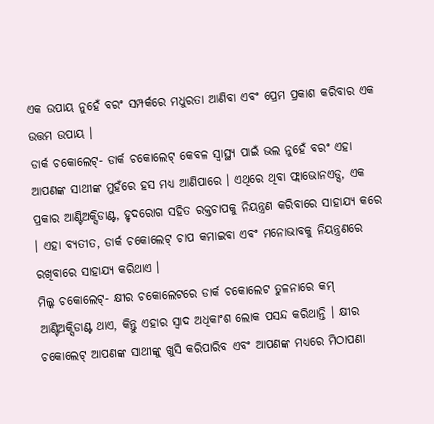ଏକ ଉପାୟ ନୁହେଁ ବରଂ ସମ୍ପର୍କରେ ମଧୁରତା ଆଣିବା ଏବଂ ପ୍ରେମ ପ୍ରକାଶ କରିବାର ଏକ ଉତ୍ତମ ଉପାୟ ।
ଡାର୍କ ଚକୋଲେଟ୍- ଡାର୍କ ଚକୋଲେଟ୍ କେବଳ ସ୍ୱାସ୍ଥ୍ୟ ପାଇଁ ଭଲ ନୁହେଁ ବରଂ ଏହା ଆପଣଙ୍କ ସାଥୀଙ୍କ ମୁହଁରେ ହସ ମଧ୍ୟ ଆଣିପାରେ । ଏଥିରେ ଥିବା ଫ୍ଲାଭୋନଏଡ୍ସ, ଏକ ପ୍ରକାର ଆଣ୍ଟିଅକ୍ସିଡାଣ୍ଟ, ହୃଦରୋଗ ସହିତ ରକ୍ତଚାପକୁ ନିୟନ୍ତ୍ରଣ କରିବାରେ ସାହାଯ୍ୟ କରେ । ଏହା ବ୍ୟତୀତ, ଡାର୍କ ଚକୋଲେଟ୍ ଚାପ କମାଇବା ଏବଂ ମନୋଭାବକୁ ନିୟନ୍ତ୍ରଣରେ ରଖିବାରେ ସାହାଯ୍ୟ କରିଥାଏ ।
ମିଲ୍କ ଚକୋଲେଟ୍- କ୍ଷୀର ଚକୋଲେଟରେ ଡାର୍କ ଚକୋଲେଟ ତୁଳନାରେ କମ୍ ଆଣ୍ଟିଅକ୍ସିଡାଣ୍ଟ ଥାଏ, କିନ୍ତୁ ଏହାର ସ୍ୱାଦ ଅଧିକାଂଶ ଲୋକ ପସନ୍ଦ କରିଥାନ୍ତି । କ୍ଷୀର ଚକୋଲେଟ୍ ଆପଣଙ୍କ ସାଥୀଙ୍କୁ ଖୁସି କରିପାରିବ ଏବଂ ଆପଣଙ୍କ ମଧ୍ୟରେ ମିଠାପଣା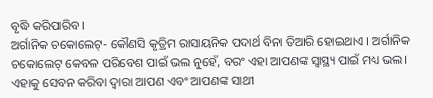ବୃଦ୍ଧି କରିପାରିବ ।
ଅର୍ଗାନିକ ଚକୋଲେଟ୍- କୌଣସି କୃତ୍ରିମ ରାସାୟନିକ ପଦାର୍ଥ ବିନା ତିଆରି ହୋଇଥାଏ । ଅର୍ଗାନିକ ଚକୋଲେଟ୍ କେବଳ ପରିବେଶ ପାଇଁ ଭଲ ନୁହେଁ, ବରଂ ଏହା ଆପଣଙ୍କ ସ୍ୱାସ୍ଥ୍ୟ ପାଇଁ ମଧ୍ୟ ଭଲ। ଏହାକୁ ସେବନ କରିବା ଦ୍ୱାରା ଆପଣ ଏବଂ ଆପଣଙ୍କ ସାଥୀ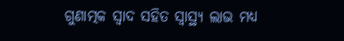ଗୁଣାତ୍ମକ ସ୍ୱାଦ ସହିତ ସ୍ୱାସ୍ଥ୍ୟ ଲାଭ ମଧ୍ୟ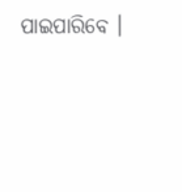ପାଇପାରିବେ ।